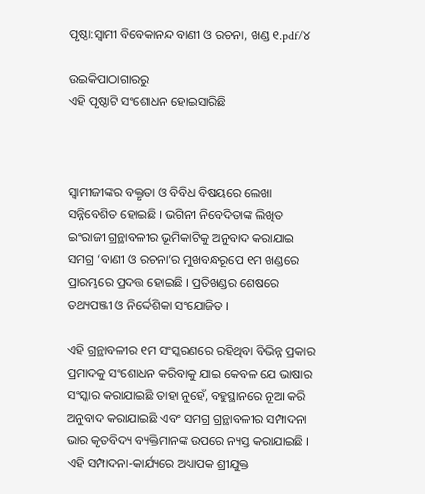ପୃଷ୍ଠା:ସ୍ୱାମୀ ବିବେକାନନ୍ଦ ବାଣୀ ଓ ରଚନା, ଖଣ୍ଡ ୧.pdf/୪

ଉଇକିପାଠାଗାର‌ରୁ
ଏହି ପୃଷ୍ଠାଟି ସଂଶୋଧନ ହୋଇସାରିଛି



ସ୍ବାମୀଜୀଙ୍କର ବକ୍ତୃତା ଓ ବିବିଧ ବିଷୟରେ ଲେଖା ସନ୍ନିବେଶିତ ହୋଇଛି । ଭଗିନୀ ନିବେଦିତାଙ୍କ ଲିଖିତ ଇଂରାଜୀ ଗ୍ରନ୍ଥାବଳୀର ଭୂମିକାଟିକୁ ଅନୁବାଦ କରାଯାଇ ସମଗ୍ର ‘ବାଣୀ ଓ ରଚନା’ର ମୁଖବନ୍ଧରୂପେ ୧ମ ଖଣ୍ଡରେ ପ୍ରାରମ୍ଭରେ ପ୍ରଦତ୍ତ ହୋଇଛି । ପ୍ରତିଖଣ୍ଡର ଶେଷରେ ତଥ୍ୟପଞ୍ଜୀ ଓ ନିର୍ଦ୍ଦେଶିକା ସଂଯୋଜିତ ।

ଏହି ଗ୍ରନ୍ଥାବଳୀର ୧ମ ସଂସ୍କରଣରେ ରହିଥିବା ବିଭିନ୍ନ ପ୍ରକାର ପ୍ରମାଦକୁ ସଂଶୋଧନ କରିବାକୁ ଯାଇ କେବଳ ଯେ ଭାଷାର ସଂସ୍କାର କରାଯାଇଛି ତାହା ନୁହେଁ, ବହୁସ୍ଥାନରେ ନୂଆ କରି ଅନୁବାଦ କରାଯାଇଛି ଏବଂ ସମଗ୍ର ଗ୍ରନ୍ଥାବଳୀର ସମ୍ପାଦନା ଭାର କୃତବିଦ୍ୟ ବ୍ୟକ୍ତିମାନଙ୍କ ଉପରେ ନ୍ୟସ୍ତ କରାଯାଇଛି । ଏହି ସମ୍ପାଦନା-କାର୍ଯ୍ୟରେ ଅଧ୍ୟାପକ ଶ୍ରୀଯୁକ୍ତ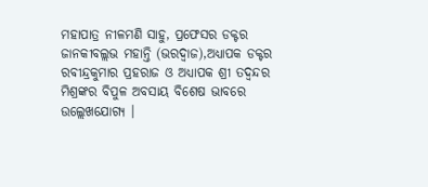ମହାପାତ୍ର ନୀଳମଣି ସାହୁ, ପ୍ରଫେସର ଡକ୍ଟର ଜାନକୀବଲ୍ଲଭ ମହାନ୍ତି (ଭରଦ୍ୱାଜ),ଅଧ୍ୟାପକ ଡକ୍ଟର ରବୀନ୍ଦ୍ରକୁମାର ପ୍ରହରାଜ ଓ ଅଧ୍ୟାପକ ଶ୍ରୀ ତଦ୍ବନ୍ଦର ମିଶ୍ରଙ୍କର ବିପୁଳ ଅବସାୟ ବିଶେଷ ଭାବରେ ଉଲ୍ଲେଖଯୋଗ୍ୟ ।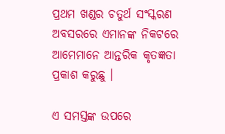ପ୍ରଥମ ଖଣ୍ଡର ଚତୁର୍ଥ ସଂସ୍କରଣ ଅବସରରେ ଏମାନଙ୍କ ନିକଟରେ ଆମେମାନେ ଆନ୍ତରିକ କୃତଜ୍ଞତା ପ୍ରକାଶ କରୁଛୁ ।

ଏ ସମସ୍ତଙ୍କ ଉପରେ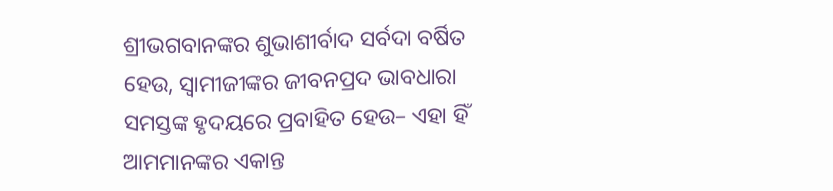ଶ୍ରୀଭଗବାନଙ୍କର ଶୁଭାଶୀର୍ବାଦ ସର୍ବଦା ବର୍ଷିତ ହେଉ, ସ୍ବାମୀଜୀଙ୍କର ଜୀବନପ୍ରଦ ଭାବଧାରା ସମସ୍ତଙ୍କ ହୃଦୟରେ ପ୍ରବାହିତ ହେଉ– ଏହା ହିଁ ଆମମାନଙ୍କର ଏକାନ୍ତ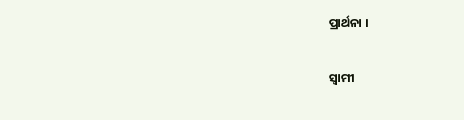ପ୍ରାର୍ଥନା ।

ସ୍ବାମୀ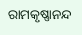ରାମକୃଷ୍ଣାନନ୍ଦ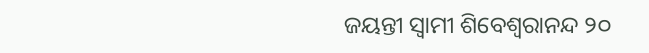ଜୟନ୍ତୀ ସ୍ୱାମୀ ଶିବେଶ୍ୱରାନନ୍ଦ ୨୦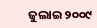ଜୁଲାଇ ୨୦୦୯